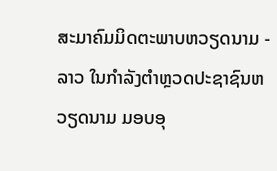ສະມາຄົມມິດຕະພາບຫວຽດນາມ - ລາວ ໃນກໍາລັງຕໍາຫຼວດປະຊາຊົນຫວຽດນາມ ມອບອຸ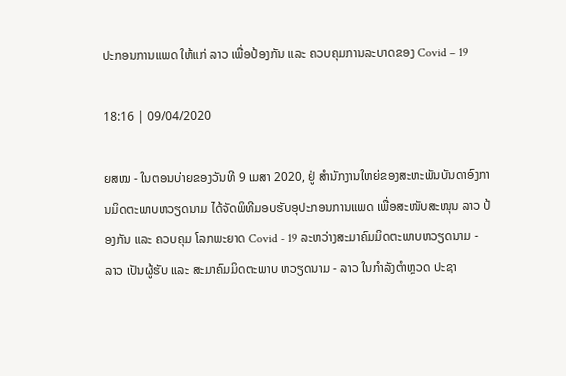ປະກອນການແພດ ໃຫ້ແກ່ ລາວ ເພື່ອປ້ອງກັນ ແລະ ຄວບຄຸມການລະບາດຂອງ Covid – 19

18:16 | 09/04/2020

ຍສໝ - ໃນຕອນບ່າຍຂອງວັນທີ 9 ເມສາ 2020, ຢູ່ ສຳນັກງານໃຫຍ່ຂອງສະຫະພັນບັນດາອົງການມິດຕະພາບຫວຽດນາມ ໄດ້ຈັດພິທີມອບຮັບອຸປະກອນການແພດ ເພື່ອສະໜັບສະໜຸນ ລາວ ປ້ອງກັນ ແລະ ຄວບຄຸມ ໂລກພະຍາດ Covid - 19 ລະຫວ່າງສະມາຄົມມິດຕະພາບຫວຽດນາມ - ລາວ ເປັນຜູ້ຮັບ ແລະ ສະມາຄົມມິດຕະພາບ ຫວຽດນາມ - ລາວ ໃນກໍາລັງຕໍາຫຼວດ ປະຊາ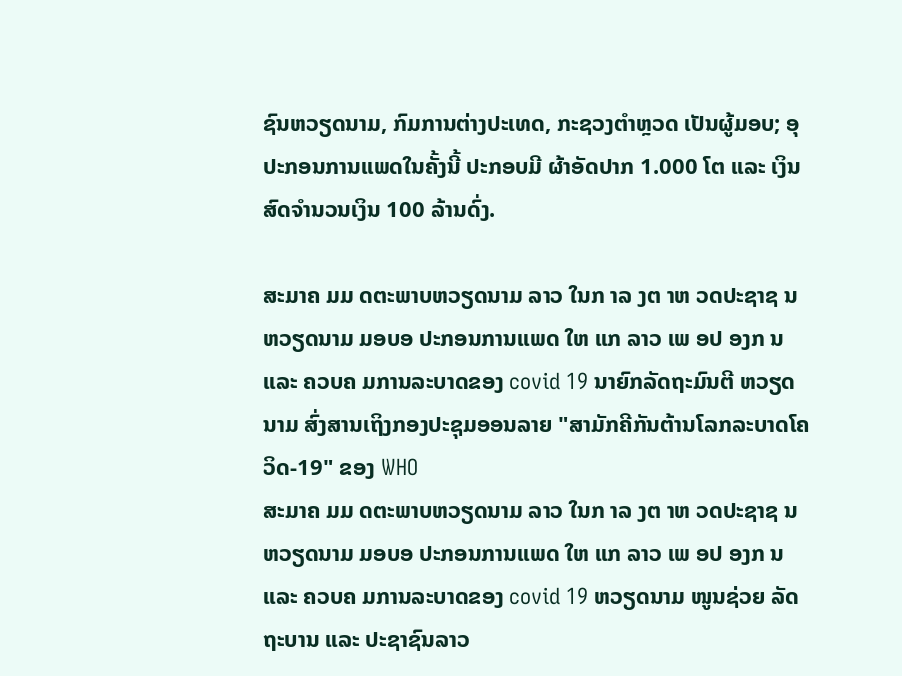ຊົນຫວຽດນາມ, ກົມການຕ່າງປະເທດ, ກະຊວງຕໍາຫຼວດ ເປັນຜູ້ມອບ; ອຸປະກອນການແພດໃນຄັ້ງນີ້ ປະກອບມີ ຜ້າອັດປາກ 1.000 ໂຕ ແລະ ເງິນສົດຈຳນວນເງິນ 100 ລ້ານດົ່ງ.

ສະມາຄ ມມ ດຕະພາບຫວຽດນາມ ລາວ ໃນກ າລ ງຕ າຫ ວດປະຊາຊ ນຫວຽດນາມ ມອບອ ປະກອນການແພດ ໃຫ ແກ ລາວ ເພ ອປ ອງກ ນ ແລະ ຄວບຄ ມການລະບາດຂອງ covid 19 ນາຍົກລັດຖະມົນຕີ ຫວຽດນາມ ສົ່ງສານເຖິງກອງປະຊຸມອອນລາຍ "ສາມັກຄີກັນຕ້ານໂລກລະບາດໂຄວິດ-19" ຂອງ WHO
ສະມາຄ ມມ ດຕະພາບຫວຽດນາມ ລາວ ໃນກ າລ ງຕ າຫ ວດປະຊາຊ ນຫວຽດນາມ ມອບອ ປະກອນການແພດ ໃຫ ແກ ລາວ ເພ ອປ ອງກ ນ ແລະ ຄວບຄ ມການລະບາດຂອງ covid 19 ຫວຽດນາມ ໜູນຊ່ວຍ ລັດຖະບານ ແລະ ປະຊາຊົນລາວ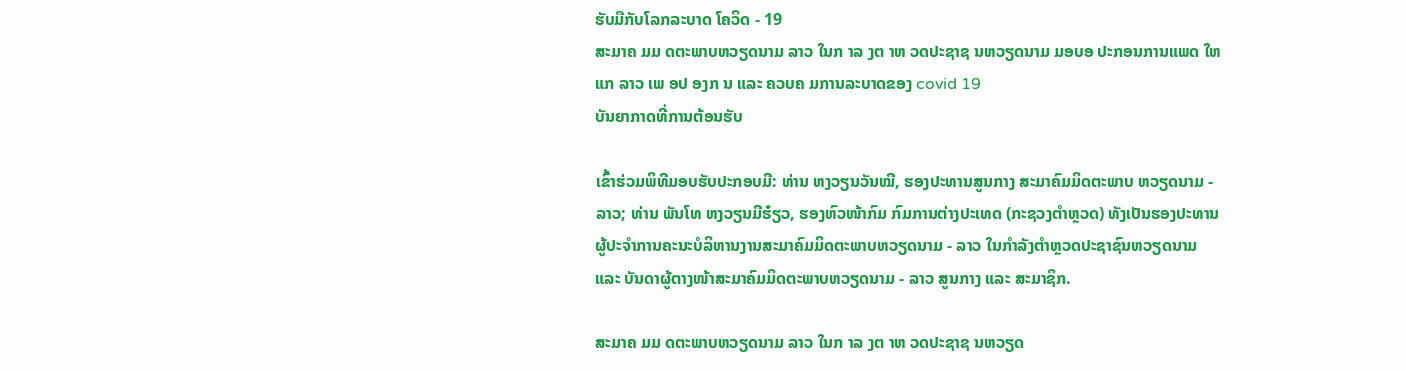ຮັບມືກັບໂລກລະບາດ ໂຄວິດ - 19
ສະມາຄ ມມ ດຕະພາບຫວຽດນາມ ລາວ ໃນກ າລ ງຕ າຫ ວດປະຊາຊ ນຫວຽດນາມ ມອບອ ປະກອນການແພດ ໃຫ ແກ ລາວ ເພ ອປ ອງກ ນ ແລະ ຄວບຄ ມການລະບາດຂອງ covid 19
ບັນຍາກາດທີ່ການຕ້ອນຮັບ

ເຂົ້າຮ່ວມພິທີມອບຮັບປະກອບມີ: ທ່ານ ຫງວຽນວັນໝີ, ຮອງປະທານສູນກາງ ສະມາຄົມມິດຕະພາບ ຫວຽດນາມ - ລາວ; ທ່ານ ພັນໂທ ຫງວຽນມີຮ໋ຽວ, ຮອງຫົວໜ້າກົມ ກົມການຕ່າງປະເທດ (ກະຊວງຕຳຫຼວດ) ທັງເປັນຮອງປະທານຜູ້ປະຈໍາການຄະນະບໍລິຫານງານສະມາຄົມມິດຕະພາບຫວຽດນາມ - ລາວ ໃນກໍາລັງຕໍາຫຼວດປະຊາຊົນຫວຽດນາມ ແລະ ບັນດາຜູ້ຕາງໜ້າສະມາຄົມມິດຕະພາບຫວຽດນາມ - ລາວ ສູນກາງ ແລະ ສະມາຊິກ.

ສະມາຄ ມມ ດຕະພາບຫວຽດນາມ ລາວ ໃນກ າລ ງຕ າຫ ວດປະຊາຊ ນຫວຽດ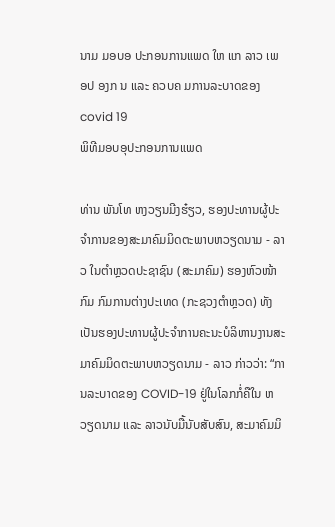ນາມ ມອບອ ປະກອນການແພດ ໃຫ ແກ ລາວ ເພ ອປ ອງກ ນ ແລະ ຄວບຄ ມການລະບາດຂອງ covid 19
ພິທີມອບອຸປະກອນການແພດ

ທ່ານ ພັນໂທ ຫງວຽນມີງຮ໋ຽວ, ຮອງປະທານຜູ້ປະຈຳການຂອງສະມາຄົມມິດຕະພາບຫວຽດນາມ - ລາວ ໃນຕໍາຫຼວດປະຊາຊົນ (ສະມາຄົມ) ຮອງຫົວໜ້າກົມ ກົມການຕ່າງປະເທດ (ກະຊວງຕຳຫຼວດ) ທັງເປັນຮອງປະທານຜູ້ປະຈໍາການຄະນະບໍລິຫານງານສະມາຄົມມິດຕະພາບຫວຽດນາມ - ລາວ ກ່າວວ່າ: “ການລະບາດຂອງ COVID-19 ຢູ່ໃນໂລກກໍ່ຄືໃນ ຫວຽດນາມ ແລະ ລາວນັບມື້ນັບສັບສົນ, ສະມາຄົມມິ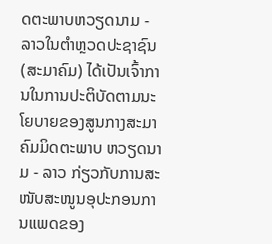ດຕະພາບຫວຽດນາມ - ລາວໃນຕໍາຫຼວດປະຊາຊົນ (ສະມາຄົມ) ໄດ້ເປັນເຈົ້າການໃນການປະຕິບັດຕາມນະໂຍບາຍຂອງສູນກາງສະມາຄົມມິດຕະພາບ ຫວຽດນາມ - ລາວ ກ່ຽວກັບການສະໜັບສະໜູນອຸປະກອນການແພດຂອງ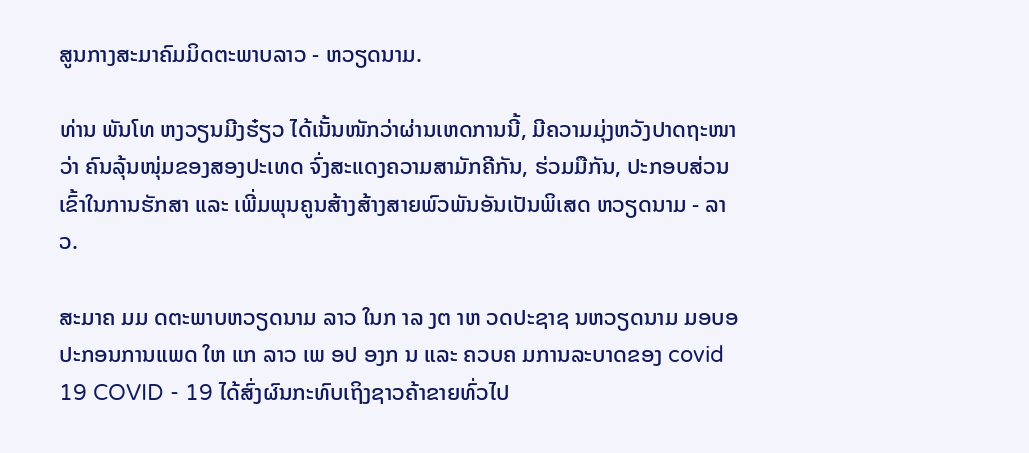ສູນກາງສະມາຄົມມິດຕະພາບລາວ - ຫວຽດນາມ.

ທ່ານ ພັນໂທ ຫງວຽນມີງຮ໋ຽວ ໄດ້ເນັ້ນໜັກວ່າຜ່ານເຫດການນີ້, ມີຄວາມມຸ່ງຫວັງປາດຖະໜາວ່າ ຄົນລຸ້ນໜຸ່ມຂອງສອງປະເທດ ຈົ່ງສະແດງຄວາມສາມັກຄີກັນ, ຮ່ວມມືກັນ, ປະກອບສ່ວນເຂົ້າໃນການຮັກສາ ແລະ ເພີ່ມພຸນຄູນສ້າງສ້າງສາຍພົວພັນອັນເປັນພິເສດ ຫວຽດນາມ - ລາວ.

ສະມາຄ ມມ ດຕະພາບຫວຽດນາມ ລາວ ໃນກ າລ ງຕ າຫ ວດປະຊາຊ ນຫວຽດນາມ ມອບອ ປະກອນການແພດ ໃຫ ແກ ລາວ ເພ ອປ ອງກ ນ ແລະ ຄວບຄ ມການລະບາດຂອງ covid 19 COVID - 19 ໄດ້ສົ່ງຜົນກະທົບເຖິງຊາວຄ້າຂາຍທົ່ວໄປ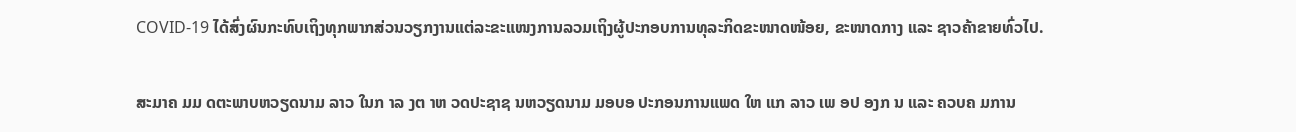COVID-19 ໄດ້ສົ່ງຜົນກະທົບເຖິງທຸກພາກສ່ວນວຽກງານແຕ່ລະຂະແໜງການລວມເຖິງຜູ້ປະກອບການທຸລະກິດຂະໜາດໜ້ອຍ, ຂະໜາດກາງ ແລະ ຊາວຄ້າຂາຍທົ່ວໄປ.

ສະມາຄ ມມ ດຕະພາບຫວຽດນາມ ລາວ ໃນກ າລ ງຕ າຫ ວດປະຊາຊ ນຫວຽດນາມ ມອບອ ປະກອນການແພດ ໃຫ ແກ ລາວ ເພ ອປ ອງກ ນ ແລະ ຄວບຄ ມການ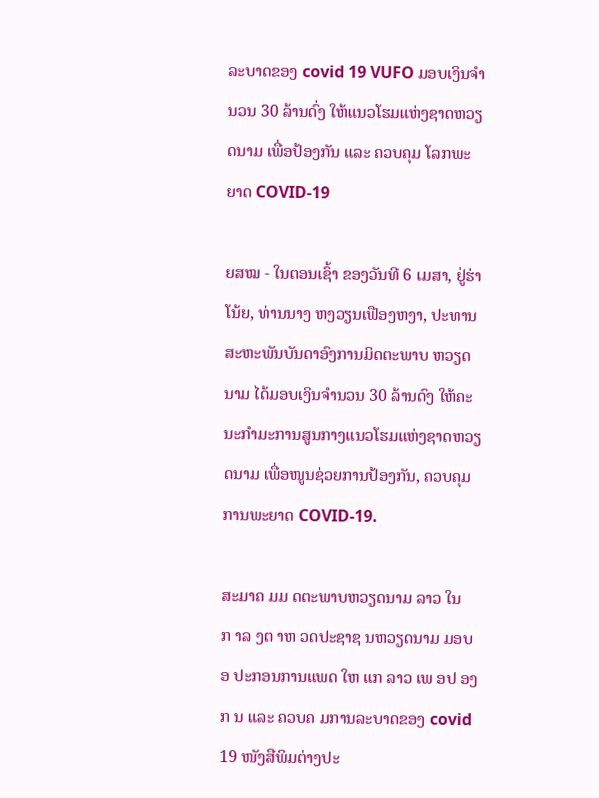ລະບາດຂອງ covid 19 VUFO ມອບເງິນຈຳນວນ 30 ລ້ານດົ່ງ ໃຫ້ແນວໂຮມແຫ່ງຊາດຫວຽດນາມ ເພື່ອປ້ອງກັນ ແລະ ຄວບຄຸມ ໂລກພະຍາດ COVID-19

ຍສໝ - ໃນຕອນເຊົ້າ ຂອງວັນທີ 6 ເມສາ, ຢູ່ຮ່າໂນ້ຍ, ທ່ານນາງ ຫງວຽນເຟືອງຫງາ, ປະທານສະຫະພັນບັນດາອົງການມິດຕະພາບ ຫວຽດນາມ ໄດ້ມອບເງິນຈຳນວນ 30 ລ້ານດົງ ໃຫ້ຄະນະກຳມະການສູນກາງແນວໂຮມແຫ່ງຊາດຫວຽດນາມ ເພື່ອໜູນຊ່ວຍການປ້ອງກັນ, ຄວບຄຸມການພະຍາດ COVID-19.

ສະມາຄ ມມ ດຕະພາບຫວຽດນາມ ລາວ ໃນກ າລ ງຕ າຫ ວດປະຊາຊ ນຫວຽດນາມ ມອບອ ປະກອນການແພດ ໃຫ ແກ ລາວ ເພ ອປ ອງກ ນ ແລະ ຄວບຄ ມການລະບາດຂອງ covid 19 ໜັງສືພິມຕ່າງປະ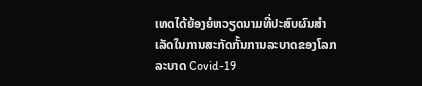ເທດໄດ້ຍ້ອງຍໍຫວຽດນາມທີ່ປະສົບຜົນສຳເລັດໃນການສະກັດກັ້ນການລະບາດຂອງໂລກລະບາດ Covid-19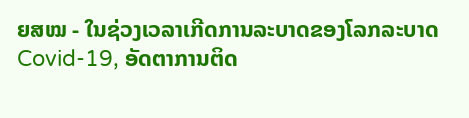ຍສໝ - ໃນຊ່ວງເວລາເກີດການລະບາດຂອງໂລກລະບາດ Covid-19, ອັດຕາການຕິດ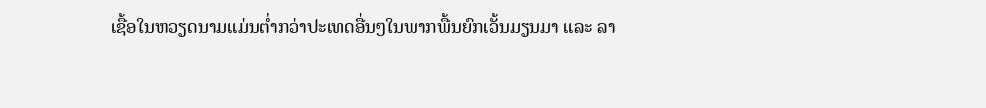ເຊື້ອໃນຫວຽດນາມແມ່ນຕໍ່າກວ່າປະເທດອື່ນໆໃນພາກພື້ນຍົກເວັ້ນມຽນມາ ແລະ ລາ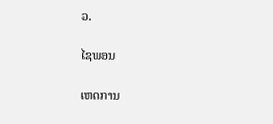ວ.

ໄຊພອນ

ເຫດການ